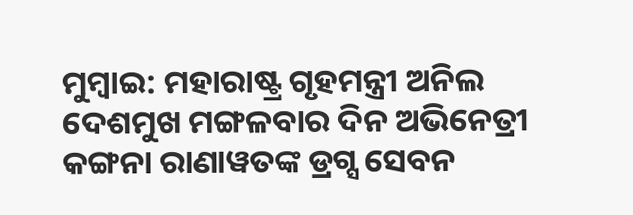ମୁମ୍ବାଇ: ମହାରାଷ୍ଟ୍ର ଗୃହମନ୍ତ୍ରୀ ଅନିଲ ଦେଶମୁଖ ମଙ୍ଗଳବାର ଦିନ ଅଭିନେତ୍ରୀ କଙ୍ଗନା ରାଣାୱତଙ୍କ ଡ୍ରଗ୍ସ ସେବନ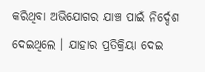କରିଥିବା ଅଭିଯୋଗର ଯାଞ୍ଚ ପାଇଁ ନିର୍ଦ୍ଦେଶ ଦେଇଥିଲେ । ଯାହାର ପ୍ରତିକ୍ରିୟା ଦେଇ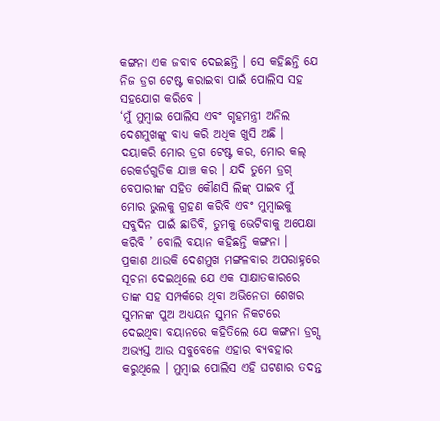କଙ୍ଗନା ଏକ ଜବାବ ଦେଇଛନ୍ତି । ସେ କହିଛନ୍ତି ଯେ ନିଜ ଡ୍ରଗ ଟେଷ୍ଟ କରାଇବା ପାଇଁ ପୋଲିସ ସହ ସହଯୋଗ କରିବେ ।
‘ମୁଁ ମୁମ୍ବାଇ ପୋଲିସ ଏବଂ ଗୃହମନ୍ତ୍ରୀ ଅନିଲ ଦେଶମୁଖଙ୍କୁ ବାଧ୍ୟ କରି ଅଧିକ ଖୁସି ଅଛି । ଦୟାକରି ମୋର ଡ୍ରଗ ଟେଷ୍ଟ କର, ମୋର କଲ୍ ରେକର୍ଡଗୁଡିକ ଯାଞ୍ଚ କର । ଯଦି ତୁମେ ଡ୍ରଗ୍ ବେପାରୀଙ୍କ ସହିତ କୌଣସି ଲିଙ୍କ୍ ପାଇବ ମୁଁ ମୋର ଭୁଲକୁ ଗ୍ରହଣ କରିବି ଏବଂ ମୁମ୍ବାଇକୁ ସବୁଦିନ ପାଇଁ ଛାଡିବି, ତୁମକୁ ଭେଟିବାକୁ ଅପେକ୍ଷା କରିବି ’ ବୋଲି ବୟାନ କହିଛନ୍ତି କଙ୍ଗନା ।
ପ୍ରକାଶ ଥାଉକି ଦେଶମୁଖ ମଙ୍ଗଳବାର ଅପରାହ୍ନରେ ସୂଚନା ଦେଇଥିଲେ ଯେ ଏକ ସାକ୍ଷାତକାରରେ ତାଙ୍କ ସହ ସମ୍ପର୍କରେ ଥିବା ଅଭିନେତା ଶେଖର ସୁମନଙ୍କ ପୁଅ ଅଧ୍ୟୟନ ସୁମନ ନିକଟରେ ଦେଇଥିବା ବୟାନରେ କହିତିଲେ ଯେ କଙ୍ଗନା ଡ୍ରଗ୍ସ ଅଭ୍ୟସ୍ତ ଆଉ ସବୁବେଳେ ଏହାର ବ୍ୟବହାର କରୁଥିଲେ । ମୁମ୍ବାଇ ପୋଲିସ ଏହି ଘଟଣାର ତଦନ୍ତ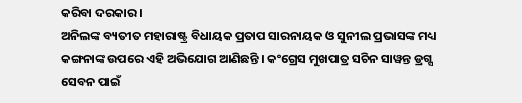କରିବା ଦରକାର ।
ଅନିଲଙ୍କ ବ୍ୟତୀତ ମହାରାଷ୍ଟ୍ର ବିଧାୟକ ପ୍ରତାପ ସାରନାୟକ ଓ ସୁନୀଲ ପ୍ରଭାସଙ୍କ ମଧ୍ୟ କଙ୍ଗନାଙ୍କ ଉପରେ ଏହି ଅଭିଯୋଗ ଆଣିଛନ୍ତି । କଂଗ୍ରେସ ମୁଖପାତ୍ର ସଚିନ ସାୱନ୍ତ ଡ୍ରଗ୍ସ ସେବନ ପାଇଁ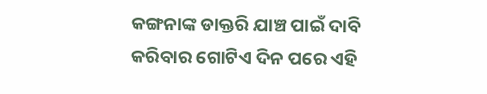କଙ୍ଗନାଙ୍କ ଡାକ୍ତରି ଯାଞ୍ଚ ପାଇଁ ଦାବି କରିବାର ଗୋଟିଏ ଦିନ ପରେ ଏହି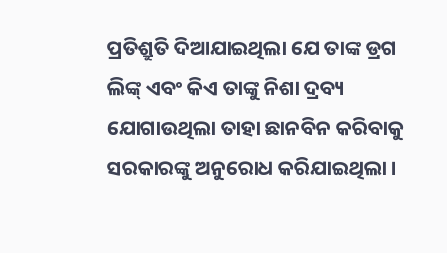ପ୍ରତିଶ୍ରୁତି ଦିଆଯାଇଥିଲା ଯେ ତାଙ୍କ ଡ୍ରଗ ଲିଙ୍କ୍ ଏବଂ କିଏ ତାଙ୍କୁ ନିଶା ଦ୍ରବ୍ୟ ଯୋଗାଉଥିଲା ତାହା ଛାନବିନ କରିବାକୁ ସରକାରଙ୍କୁ ଅନୁରୋଧ କରିଯାଇଥିଲା ।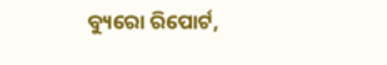ବ୍ୟୁରୋ ରିପୋର୍ଟ,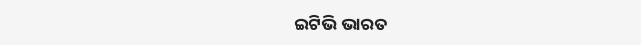ଇଟିଭି ଭାରତ